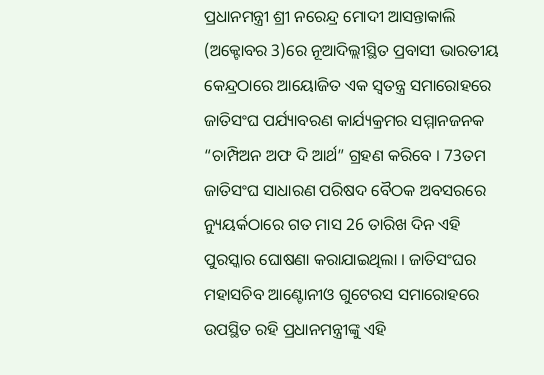ପ୍ରଧାନମନ୍ତ୍ରୀ ଶ୍ରୀ ନରେନ୍ଦ୍ର ମୋଦୀ ଆସନ୍ତାକାଲି (ଅକ୍ଟୋବର 3)ରେ ନୂଆଦିଲ୍ଲୀସ୍ଥିତ ପ୍ରବାସୀ ଭାରତୀୟ କେନ୍ଦ୍ରଠାରେ ଆୟୋଜିତ ଏକ ସ୍ଵତନ୍ତ୍ର ସମାରୋହରେ ଜାତିସଂଘ ପର୍ଯ୍ୟାବରଣ କାର୍ଯ୍ୟକ୍ରମର ସମ୍ମାନଜନକ “ଚାମ୍ପିଅନ ଅଫ ଦି ଆର୍ଥ” ଗ୍ରହଣ କରିବେ । 73ତମ ଜାତିସଂଘ ସାଧାରଣ ପରିଷଦ ବୈଠକ ଅବସରରେ ନ୍ୟୁୟର୍କଠାରେ ଗତ ମାସ 26 ତାରିଖ ଦିନ ଏହି ପୁରସ୍କାର ଘୋଷଣା କରାଯାଇଥିଲା । ଜାତିସଂଘର ମହାସଚିବ ଆଣ୍ଟୋନୀଓ ଗୁଟେରସ ସମାରୋହରେ ଉପସ୍ଥିତ ରହି ପ୍ରଧାନମନ୍ତ୍ରୀଙ୍କୁ ଏହି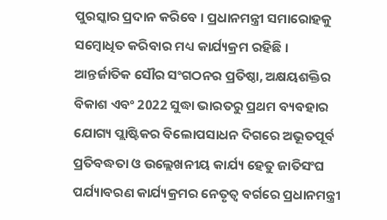ପୁରସ୍କାର ପ୍ରଦାନ କରିବେ । ପ୍ରଧାନମନ୍ତ୍ରୀ ସମାରୋହକୁ ସମ୍ବୋଧିତ କରିବାର ମଧ୍ୟ କାର୍ଯ୍ୟକ୍ରମ ରହିଛି ।
ଆନ୍ତର୍ଜାତିକ ସୌର ସଂଗଠନର ପ୍ରତିଷ୍ଠା, ଅକ୍ଷୟଶକ୍ତିର ବିକାଶ ଏବଂ 2022 ସୁଦ୍ଧା ଭାରତରୁ ପ୍ରଥମ ବ୍ୟବହାର ଯୋଗ୍ୟ ପ୍ଲାଷ୍ଟିକର ବିଲୋପସାଧନ ଦିଗରେ ଅଭୂତପୂର୍ବ ପ୍ରତିବଦ୍ଧତା ଓ ଉଲ୍ଲେଖନୀୟ କାର୍ଯ୍ୟ ହେତୁ ଜାତିସଂଘ ପର୍ଯ୍ୟାବରଣ କାର୍ଯ୍ୟକ୍ରମର ନେତୃତ୍ଵ ବର୍ଗରେ ପ୍ରଧାନମନ୍ତ୍ରୀ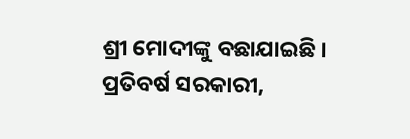ଶ୍ରୀ ମୋଦୀଙ୍କୁ ବଛାଯାଇଛି ।
ପ୍ରତିବର୍ଷ ସରକାରୀ,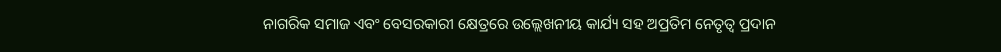ନାଗରିକ ସମାଜ ଏବଂ ବେସରକାରୀ କ୍ଷେତ୍ରରେ ଉଲ୍ଲେଖନୀୟ କାର୍ଯ୍ୟ ସହ ଅପ୍ରତିମ ନେତୃତ୍ଵ ପ୍ରଦାନ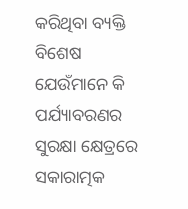କରିଥିବା ବ୍ୟକ୍ତି ବିଶେଷ ଯେଉଁମାନେ କି ପର୍ଯ୍ୟାବରଣର ସୁରକ୍ଷା କ୍ଷେତ୍ରରେ ସକାରାତ୍ମକ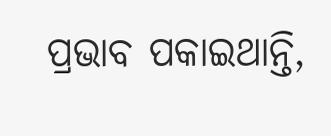ପ୍ରଭାବ ପକାଇଥାନ୍ତି,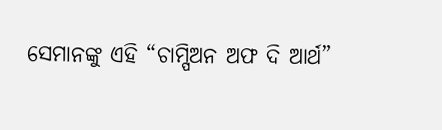ସେମାନଙ୍କୁ ଏହି “ଚାମ୍ପିଅନ ଅଫ ଦି ଆର୍ଥ”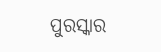ପୁରସ୍କାର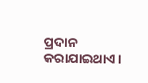ପ୍ରଦାନ କରାଯାଇଥାଏ ।